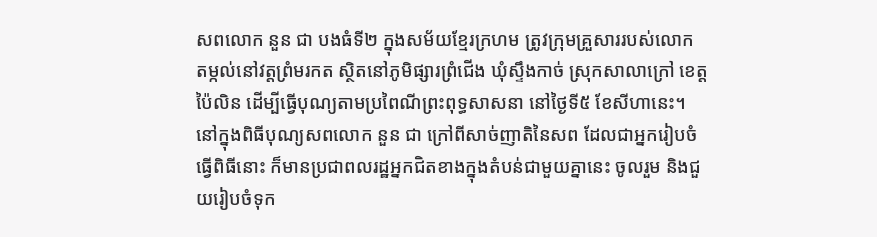សពលោក នួន ជា បងធំទី២ ក្នុងសម័យខ្មែរក្រហម ត្រូវក្រុមគ្រួសាររបស់លោក តម្កល់នៅវត្តព្រំមរកត ស្ថិតនៅភូមិផ្សារព្រំជើង ឃុំស្ទឹងកាច់ ស្រុកសាលាក្រៅ ខេត្តប៉ៃលិន ដើម្បីធ្វើបុណ្យតាមប្រពៃណីព្រះពុទ្ធសាសនា នៅថ្ងៃទី៥ ខែសីហានេះ។
នៅក្នុងពិធីបុណ្យសពលោក នួន ជា ក្រៅពីសាច់ញាតិនៃសព ដែលជាអ្នករៀបចំធ្វើពិធីនោះ ក៏មានប្រជាពលរដ្ឋអ្នកជិតខាងក្នុងតំបន់ជាមួយគ្នានេះ ចូលរួម និងជួយរៀបចំទុក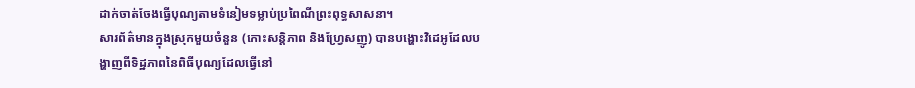ដាក់ចាត់ចែងធ្វើបុណ្យតាមទំនៀមទម្លាប់ប្រពៃណីព្រះពុទ្ធសាសនា។
សារព័ត៌មានក្នុងស្រុកមួយចំនួន (កោះសន្តិភាព និងហ្វ្រែសញូ) បានបង្ហោះវិដេអូដែលបង្ហាញពីទិដ្ឋភាពនៃពិធីបុណ្យដែលធ្វើនៅ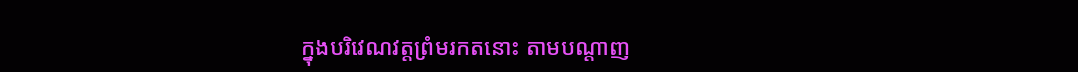ក្នុងបរិវេណវត្តព្រំមរកតនោះ តាមបណ្តាញ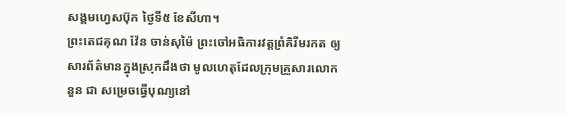សង្គមហ្វេសប៊ុក ថ្ងៃទី៥ ខែសីហា។
ព្រះតេជគុណ វ៉ែន ចាន់សុម៉ៃ ព្រះចៅអធិការវត្តព្រំគិរីមរកត ឲ្យសារព័ត៌មានក្នុងស្រុកដឹងថា មូលហេតុដែលក្រុមគ្រួសារលោក នួន ជា សម្រេចធ្វើបុណ្យនៅ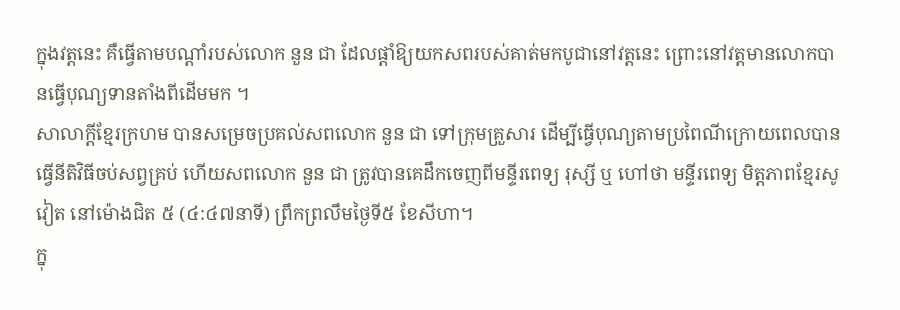ក្នុងវត្តនេះ គឺធ្វើតាមបណ្ដាំរបស់លោក នួន ជា ដែលផ្តាំឱ្យយកសពរបស់គាត់មកបូជានៅវត្តនេះ ព្រោះនៅវត្តមានលោកបានធ្វើបុណ្យទានតាំងពីដើមមក ។
សាលាក្តីខ្មែរក្រហម បានសម្រេចប្រគល់សពលោក នួន ជា ទៅក្រុមគ្រួសារ ដើម្បីធ្វើបុណ្យតាមប្រពៃណីក្រោយពេលបានធ្វើនីតិវិធីចប់សព្វគ្រប់ ហើយសពលោក នួន ជា ត្រូវបានគេដឹកចេញពីមន្ទីរពេទ្យ រុស្សី ឬ ហៅថា មន្ទីរពេទ្យ មិត្តភាពខ្មែរសូវៀត នៅម៉ោងជិត ៥ (៤:៤៧នាទី) ព្រឹកព្រលឹមថ្ងៃទី៥ ខែសីហា។
ក្នុ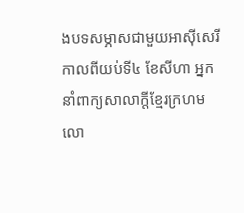ងបទសម្ភាសជាមួយអាស៊ីសេរីកាលពីយប់ទី៤ ខែសីហា អ្នកនាំពាក្យសាលាក្តីខ្មែរក្រហម លោ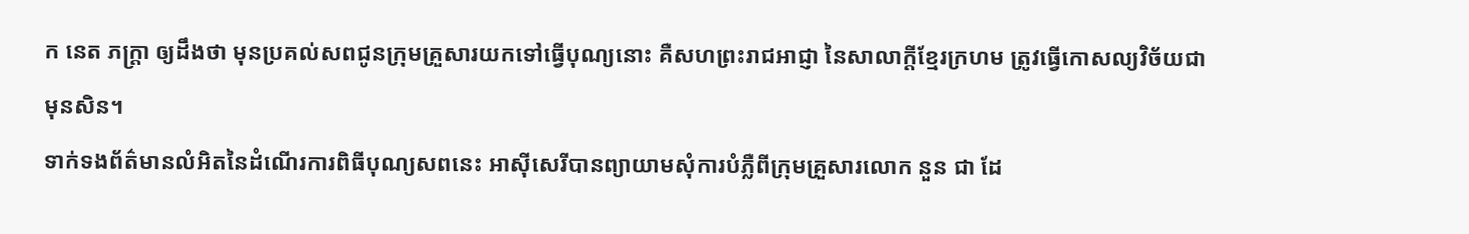ក នេត ភក្ត្រា ឲ្យដឹងថា មុនប្រគល់សពជូនក្រុមគ្រួសារយកទៅធ្វើបុណ្យនោះ គឺសហព្រះរាជអាជ្ញា នៃសាលាក្ដីខ្មែរក្រហម ត្រូវធ្វើកោសល្យវិច័យជាមុនសិន។
ទាក់ទងព័ត៌មានលំអិតនៃដំណើរការពិធីបុណ្យសពនេះ អាស៊ីសេរីបានព្យាយាមសុំការបំភ្លឺពីក្រុមគ្រួសារលោក នួន ជា ដែ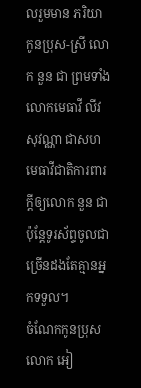លរួមមាន ភរិយា កូនប្រុស-ស្រី លោក នួន ជា ព្រមទាំងលោកមេធាវី លីវ សុវណ្ណា ជាសហមេធាវីជាតិការពារក្តីឲ្យលោក នួន ជា ប៉ុន្តែទូរស័ព្ទចូលជាច្រើនដងតែគ្មានអ្នកទទួល។
ចំណែកកូនប្រុសលោក អៀ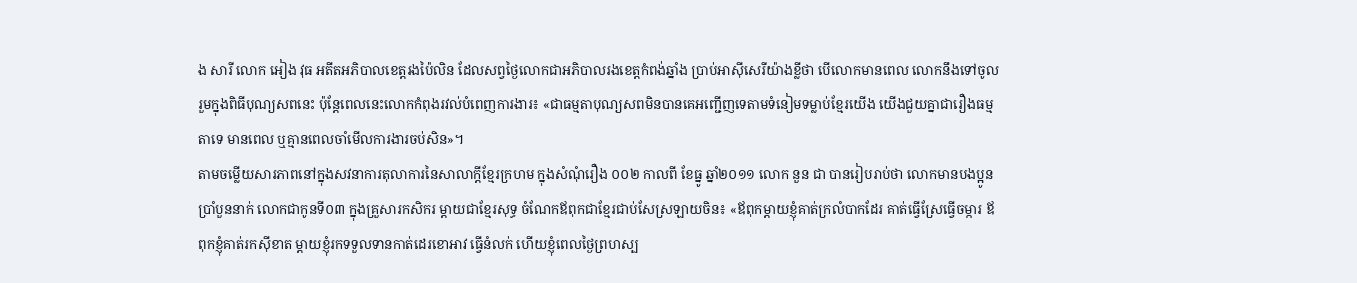ង សារី លោក អៀង វុធ អតីតអភិបាលខេត្តរងប៉ៃលិន ដែលសព្វថ្ងៃលោកជាអភិបាលរងខេត្តកំពង់ឆ្នាំង ប្រាប់អាស៊ីសេរីយ៉ាងខ្លីថា បើលោកមានពេល លោកនឹងទៅចូលរួមក្នុងពិធីបុណ្យសពនេះ ប៉ុន្តែពេលនេះលោកកំពុងរវល់បំពេញការងារ៖ «ជាធម្មតាបុណ្យសពមិនបានគេអញ្ជើញទេតាមទំនៀមទម្លាប់ខ្មែរយើង យើងជួយគ្នាជារឿងធម្មតាទេ មានពេល ឬគ្មានពេលចាំមើលការងារចប់សិន»។
តាមចម្លើយសារភាពនៅក្នុងសវនាការតុលាការនៃសាលាក្តីខ្មែរក្រហម ក្នុងសំណុំរឿង ០០២ កាលពី ខែធ្នូ ឆ្នាំ២០១១ លោក នួន ជា បានរៀបរាប់ថា លោកមានបងប្អូនប្រាំបួននាក់ លោកជាកូនទី០៣ ក្នុងគ្រួសារកសិករ ម្ដាយជាខ្មែរសុទ្ធ ចំណែកឪពុកជាខ្មែរជាប់សែស្រឡាយចិន៖ «ឪពុកម្ដាយខ្ញុំគាត់ក្រលំបាកដែរ គាត់ធ្វើស្រែធ្វើចម្ការ ឪពុកខ្ញុំគាត់រកស៊ីខាត ម្ដាយខ្ញុំរកទទួលទានកាត់ដេរខោអាវ ធ្វើនំលក់ ហើយខ្ញុំពេលថ្ងៃព្រហស្ប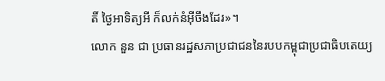តិ៍ ថ្ងៃអាទិត្យអី ក៏លក់នំអ៊ីចឹងដែរ»។
លោក នួន ជា ប្រធានរដ្ឋសភាប្រជាជននៃរបបកម្ពុជាប្រជាធិបតេយ្យ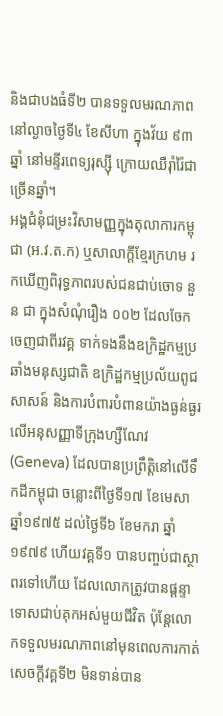និងជាបងធំទី២ បានទទួលមរណភាពនៅល្ងាចថ្ងៃទី៤ ខែសីហា ក្នុងវ័យ ៩៣ឆ្នាំ នៅមន្ទីរពេទ្យរុស្ស៊ី ក្រោយឈឺរ៉ាំរ៉ៃជាច្រើនឆ្នាំ។
អង្គជំនុំជម្រះវិសាមញ្ញក្នុងតុលាការកម្ពុជា (អ.វ.ត.ក) ឬសាលាក្ដីខ្មែរក្រហម រកឃើញពិរុទ្ធភាពរបស់ជនជាប់ចោទ នួន ជា ក្នុងសំណុំរឿង ០០២ ដែលចែកចេញជាពីរវគ្គ ទាក់ទងនឹងឧក្រិដ្ឋកម្មប្រឆាំងមនុស្សជាតិ ឧក្រិដ្ឋកម្មប្រល័យពូជសាសន៍ និងការបំពារបំពានយ៉ាងធ្ងន់ធ្ងរលើអនុសញ្ញាទីក្រុងហ្សឺណែវ (Geneva) ដែលបានប្រព្រឹត្តិនៅលើទឹកដីកម្ពុជា ចន្លោះពីថ្ងៃទី១៧ ខែមេសា ឆ្នាំ១៩៧៥ ដល់ថ្ងៃទី៦ ខែមករា ឆ្នាំ១៩៧៩ ហើយវគ្គទី១ បានបញ្ចប់ជាស្ថាពរទៅហើយ ដែលលោកត្រូវបានផ្ដន្ទាទោសជាប់គុកអស់មួយជីវិត ប៉ុន្តែលោកទទួលមរណភាពនៅមុនពេលការកាត់សេចក្ដីវគ្គទី២ មិនទាន់បាន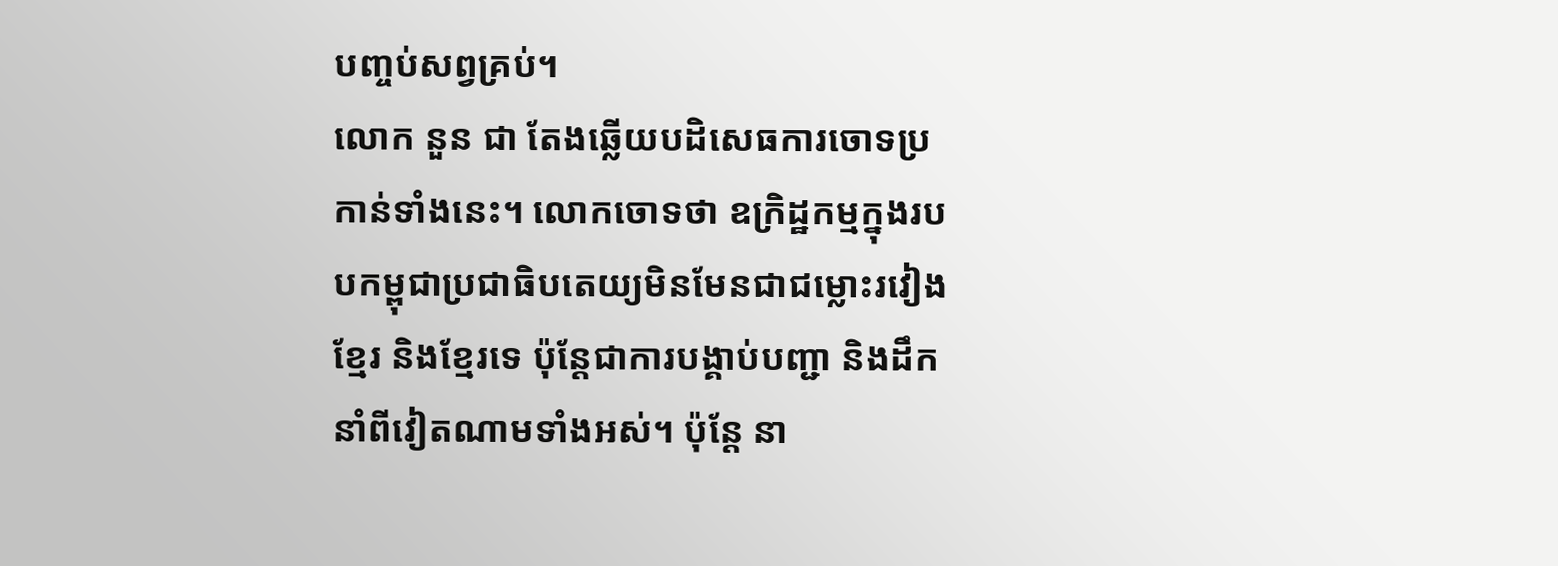បញ្ចប់សព្វគ្រប់។
លោក នួន ជា តែងឆ្លើយបដិសេធការចោទប្រកាន់ទាំងនេះ។ លោកចោទថា ឧក្រិដ្ឋកម្មក្នុងរបបកម្ពុជាប្រជាធិបតេយ្យមិនមែនជាជម្លោះរវៀងខ្មែរ និងខ្មែរទេ ប៉ុន្តែជាការបង្គាប់បញ្ជា និងដឹកនាំពីវៀតណាមទាំងអស់។ ប៉ុន្តែ នា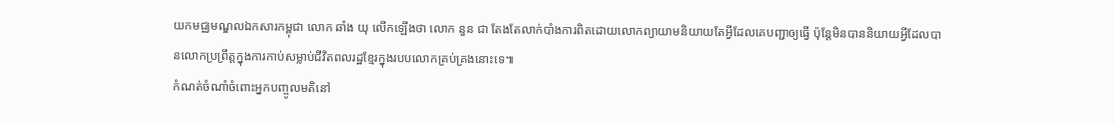យកមជ្ឈមណ្ឌលឯកសារកម្ពុជា លោក ឆាំង យុ លើកឡើងថា លោក នួន ជា តែងតែលាក់បាំងការពិតដោយលោកព្យាយាមនិយាយតែអ្វីដែលគេបញ្ជាឲ្យធ្វើ ប៉ុន្តែមិនបាននិយាយអ្វីដែលបានលោកប្រព្រឹត្តក្នុងការកាប់សម្លាប់ជីវិតពលរដ្ឋខ្មែរក្នុងរបបលោកគ្រប់គ្រងនោះទេ៕
កំណត់ចំណាំចំពោះអ្នកបញ្ចូលមតិនៅ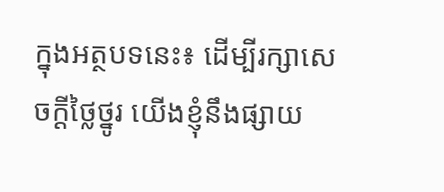ក្នុងអត្ថបទនេះ៖ ដើម្បីរក្សាសេចក្ដីថ្លៃថ្នូរ យើងខ្ញុំនឹងផ្សាយ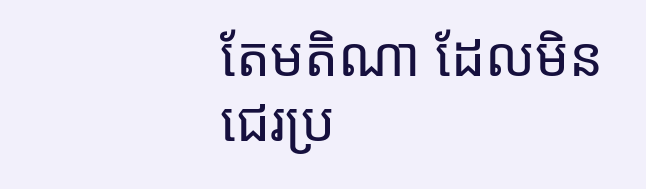តែមតិណា ដែលមិនជេរប្រ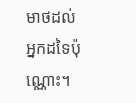មាថដល់អ្នកដទៃប៉ុណ្ណោះ។